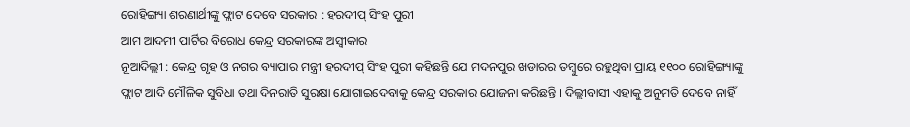ରୋହିଙ୍ଗ୍ୟା ଶରଣାର୍ଥୀଙ୍କୁ ଫ୍ଲାଟ ଦେବେ ସରକାର : ହରଦୀପ୍ ସିଂହ ପୁରୀ
ଆମ ଆଦମୀ ପାର୍ଟିର ବିରୋଧ କେନ୍ଦ୍ର ସରକାରଙ୍କ ଅସ୍ୱୀକାର
ନୂଆଦିଲ୍ଲୀ : କେନ୍ଦ୍ର ଗୃହ ଓ ନଗର ବ୍ୟାପାର ମନ୍ତ୍ରୀ ହରଦୀପ୍ ସିଂହ ପୁରୀ କହିଛନ୍ତି ଯେ ମଦନପୁର ଖଡାରର ତମ୍ବୁରେ ରହୁଥିବା ପ୍ରାୟ ୧୧୦୦ ରୋହିଙ୍ଗ୍ୟାଙ୍କୁ ଫ୍ଲାଟ ଆଦି ମୌଳିକ ସୁବିଧା ତଥା ଦିନରାତି ସୁରକ୍ଷା ଯୋଗାଇଦେବାକୁ କେନ୍ଦ୍ର ସରକାର ଯୋଜନା କରିଛନ୍ତି । ଦିଲ୍ଲୀବାସୀ ଏହାକୁ ଅନୁମତି ଦେବେ ନାହିଁ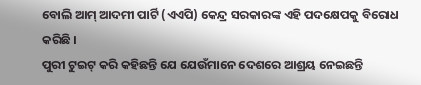ବୋଲି ଆମ୍ ଆଦମୀ ପାର୍ଟି (ଏଏପି) କେନ୍ଦ୍ର ସରକାରଙ୍କ ଏହି ପଦକ୍ଷେପକୁ ବିରୋଧ କରିଛି ।
ପୁରୀ ଟୁଇଟ୍ କରି କହିଛନ୍ତି ଯେ ଯେଉଁମାନେ ଦେଶରେ ଆଶ୍ରୟ ନେଇଛନ୍ତି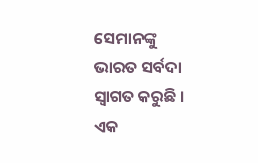ସେମାନଙ୍କୁ ଭାରତ ସର୍ବଦା ସ୍ୱାଗତ କରୁଛି । ଏକ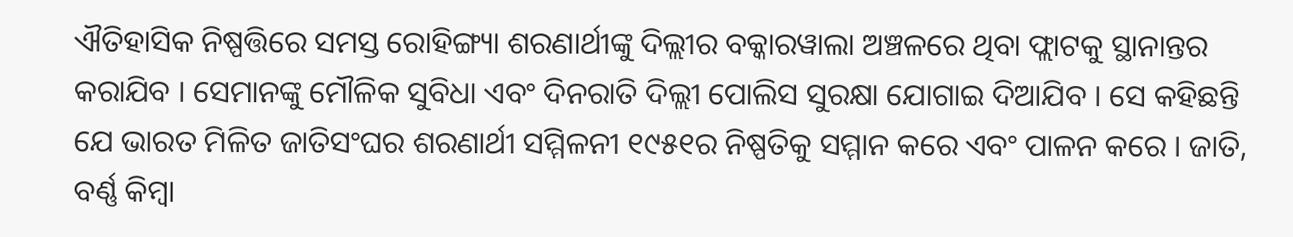ଐତିହାସିକ ନିଷ୍ପତ୍ତିରେ ସମସ୍ତ ରୋହିଙ୍ଗ୍ୟା ଶରଣାର୍ଥୀଙ୍କୁ ଦିଲ୍ଲୀର ବକ୍କାରୱାଲା ଅଞ୍ଚଳରେ ଥିବା ଫ୍ଲାଟକୁ ସ୍ଥାନାନ୍ତର କରାଯିବ । ସେମାନଙ୍କୁ ମୌଳିକ ସୁବିଧା ଏବଂ ଦିନରାତି ଦିଲ୍ଲୀ ପୋଲିସ ସୁରକ୍ଷା ଯୋଗାଇ ଦିଆଯିବ । ସେ କହିଛନ୍ତି ଯେ ଭାରତ ମିଳିତ ଜାତିସଂଘର ଶରଣାର୍ଥୀ ସମ୍ମିଳନୀ ୧୯୫୧ର ନିଷ୍ପତିକୁ ସମ୍ମାନ କରେ ଏବଂ ପାଳନ କରେ । ଜାତି, ବର୍ଣ୍ଣ କିମ୍ବା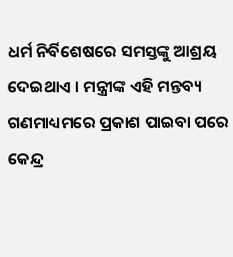ଧର୍ମ ନିର୍ବିଶେଷରେ ସମସ୍ତଙ୍କୁ ଆଶ୍ରୟ ଦେଇଥାଏ । ମନ୍ତ୍ରୀଙ୍କ ଏହି ମନ୍ତବ୍ୟ ଗଣମାଧ୍ୟମରେ ପ୍ରକାଶ ପାଇବା ପରେ କେନ୍ଦ୍ର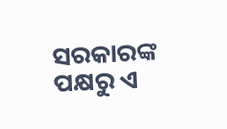ସରକାରଙ୍କ ପକ୍ଷରୁ ଏ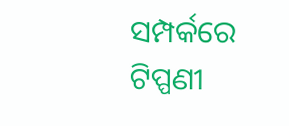ସମ୍ପର୍କରେ ଟିପ୍ପଣୀ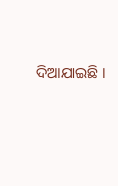ଦିଆଯାଇଛି ।